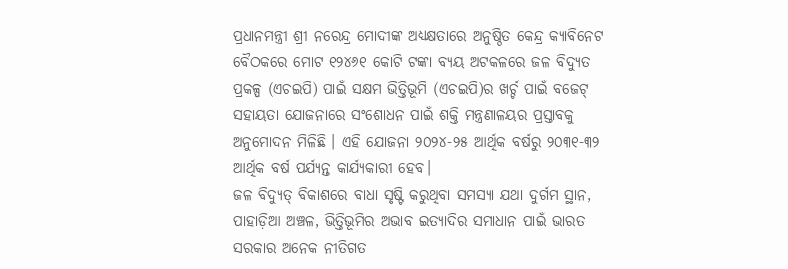ପ୍ରଧାନମନ୍ତ୍ରୀ ଶ୍ରୀ ନରେନ୍ଦ୍ର ମୋଦୀଙ୍କ ଅଧ୍ୟକ୍ଷତାରେ ଅନୁଷ୍ଠିତ କେନ୍ଦ୍ର କ୍ୟାବିନେଟ ବୈଠକରେ ମୋଟ ୧୨୪୬୧ କୋଟି ଟଙ୍କା ବ୍ୟୟ ଅଟକଳରେ ଜଳ ବିଦ୍ୟୁତ ପ୍ରକଳ୍ପ (ଏଚଇପି) ପାଇଁ ସକ୍ଷମ ଭିତ୍ତିଭୂମି (ଏଚଇପି)ର ଖର୍ଚ୍ଚ ପାଇଁ ବଜେଟ୍ ସହାୟତା ଯୋଜନାରେ ସଂଶୋଧନ ପାଇଁ ଶକ୍ତି ମନ୍ତ୍ରଣାଳୟର ପ୍ରସ୍ତାବକୁ ଅନୁମୋଦନ ମିଳିଛି । ଏହି ଯୋଜନା ୨୦୨୪-୨୫ ଆର୍ଥିକ ବର୍ଷରୁ ୨୦୩୧-୩୨ ଆର୍ଥିକ ବର୍ଷ ପର୍ଯ୍ୟନ୍ତ କାର୍ଯ୍ୟକାରୀ ହେବ।
ଜଳ ବିଦ୍ୟୁତ୍ ବିକାଶରେ ବାଧା ସୃଷ୍ଟି କରୁଥିବା ସମସ୍ୟା ଯଥା ଦୁର୍ଗମ ସ୍ଥାନ, ପାହାଡ଼ିଆ ଅଞ୍ଚଳ, ଭିତ୍ତିଭୂମିର ଅଭାବ ଇତ୍ୟାଦିର ସମାଧାନ ପାଇଁ ଭାରତ ସରକାର ଅନେକ ନୀତିଗତ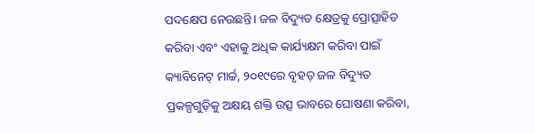ପଦକ୍ଷେପ ନେଉଛନ୍ତି। ଜଳ ବିଦ୍ୟୁତ କ୍ଷେତ୍ରକୁ ପ୍ରୋତ୍ସାହିତ କରିବା ଏବଂ ଏହାକୁ ଅଧିକ କାର୍ଯ୍ୟକ୍ଷମ କରିବା ପାଇଁ କ୍ୟାବିନେଟ୍ ମାର୍ଚ୍ଚ, ୨୦୧୯ରେ ବୃହତ୍ ଜଳ ବିଦ୍ୟୁତ ପ୍ରକଳ୍ପଗୁଡ଼ିକୁ ଅକ୍ଷୟ ଶକ୍ତି ଉତ୍ସ ଭାବରେ ଘୋଷଣା କରିବା,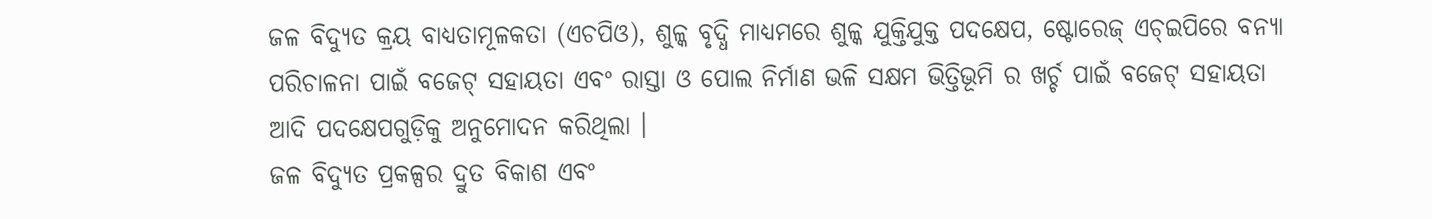ଜଳ ବିଦ୍ୟୁତ କ୍ରୟ ବାଧ୍ୟତାମୂଳକତା (ଏଚପିଓ), ଶୁଳ୍କ ବୃଦ୍ଧି ମାଧ୍ୟମରେ ଶୁଳ୍କ ଯୁକ୍ତିଯୁକ୍ତ ପଦକ୍ଷେପ, ଷ୍ଟୋରେଜ୍ ଏଚ୍ଇପିରେ ବନ୍ୟା ପରିଚାଳନା ପାଇଁ ବଜେଟ୍ ସହାୟତା ଏବଂ ରାସ୍ତା ଓ ପୋଲ ନିର୍ମାଣ ଭଳି ସକ୍ଷମ ଭିତ୍ତିଭୂମି ର ଖର୍ଚ୍ଚ ପାଇଁ ବଜେଟ୍ ସହାୟତା ଆଦି ପଦକ୍ଷେପଗୁଡ଼ିକୁ ଅନୁମୋଦନ କରିଥିଲା ।
ଜଳ ବିଦ୍ୟୁତ ପ୍ରକଳ୍ପର ଦ୍ରୁତ ବିକାଶ ଏବଂ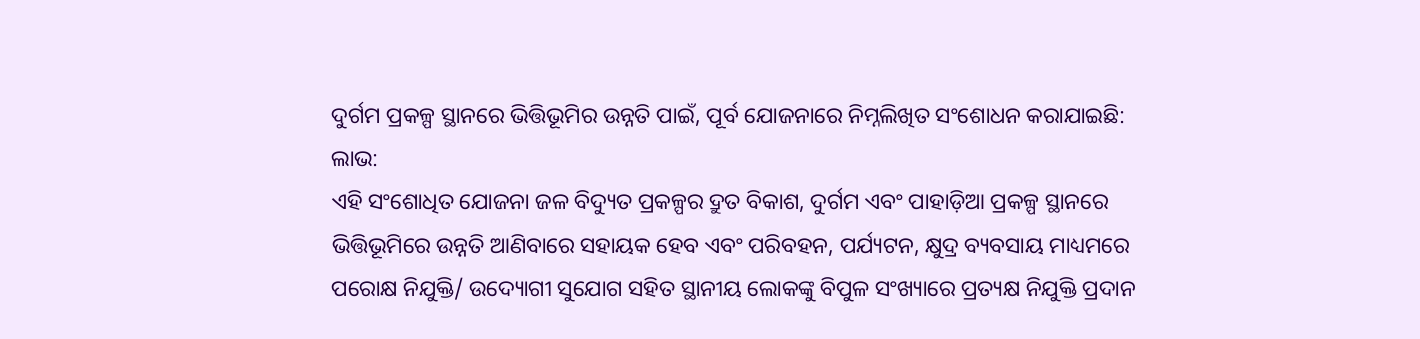ଦୁର୍ଗମ ପ୍ରକଳ୍ପ ସ୍ଥାନରେ ଭିତ୍ତିଭୂମିର ଉନ୍ନତି ପାଇଁ, ପୂର୍ବ ଯୋଜନାରେ ନିମ୍ନଲିଖିତ ସଂଶୋଧନ କରାଯାଇଛି:
ଲାଭ:
ଏହି ସଂଶୋଧିତ ଯୋଜନା ଜଳ ବିଦ୍ୟୁତ ପ୍ରକଳ୍ପର ଦ୍ରୁତ ବିକାଶ, ଦୁର୍ଗମ ଏବଂ ପାହାଡ଼ିଆ ପ୍ରକଳ୍ପ ସ୍ଥାନରେ ଭିତ୍ତିଭୂମିରେ ଉନ୍ନତି ଆଣିବାରେ ସହାୟକ ହେବ ଏବଂ ପରିବହନ, ପର୍ଯ୍ୟଟନ, କ୍ଷୁଦ୍ର ବ୍ୟବସାୟ ମାଧ୍ୟମରେ ପରୋକ୍ଷ ନିଯୁକ୍ତି/ ଉଦ୍ୟୋଗୀ ସୁଯୋଗ ସହିତ ସ୍ଥାନୀୟ ଲୋକଙ୍କୁ ବିପୁଳ ସଂଖ୍ୟାରେ ପ୍ରତ୍ୟକ୍ଷ ନିଯୁକ୍ତି ପ୍ରଦାନ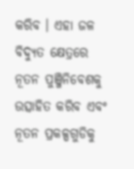କରିବ । ଏହା ଜଳ ବିଦ୍ୟୁତ କ୍ଷେତ୍ରରେ ନୂତନ ପୁଞ୍ଜିନିବେଶକୁ ଉତ୍ସାହିତ କରିବ ଏବଂ ନୂତନ ପ୍ରକଳ୍ପଗୁଡିକୁ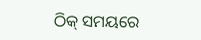ଠିକ୍ ସମୟରେ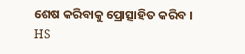ଶେଷ କରିବାକୁ ପ୍ରୋତ୍ସାହିତ କରିବ ।
HS